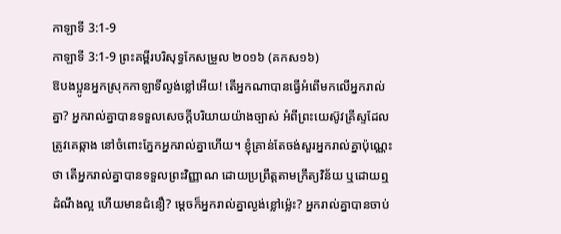កាឡាទី 3:1-9
កាឡាទី 3:1-9 ព្រះគម្ពីរបរិសុទ្ធកែសម្រួល ២០១៦ (គកស១៦)
ឱបងប្អូនអ្នកស្រុកកាឡាទីល្ងង់ខ្លៅអើយ! តើអ្នកណាបានធ្វើអំពើមកលើអ្នករាល់គ្នា? អ្នករាល់គ្នាបានទទួលសេចក្ដីបរិយាយយ៉ាងច្បាស់ អំពីព្រះយេស៊ូវគ្រីស្ទដែលត្រូវគេឆ្កាង នៅចំពោះភ្នែកអ្នករាល់គ្នាហើយ។ ខ្ញុំគ្រាន់តែចង់សួរអ្នករាល់គ្នាប៉ុណ្ណេះថា តើអ្នករាល់គ្នាបានទទួលព្រះវិញ្ញាណ ដោយប្រព្រឹត្តតាមក្រឹត្យវិន័យ ឬដោយឮដំណឹងល្អ ហើយមានជំនឿ? ម្ដេចក៏អ្នករាល់គ្នាល្ងង់ខ្លៅម៉្លេះ? អ្នករាល់គ្នាបានចាប់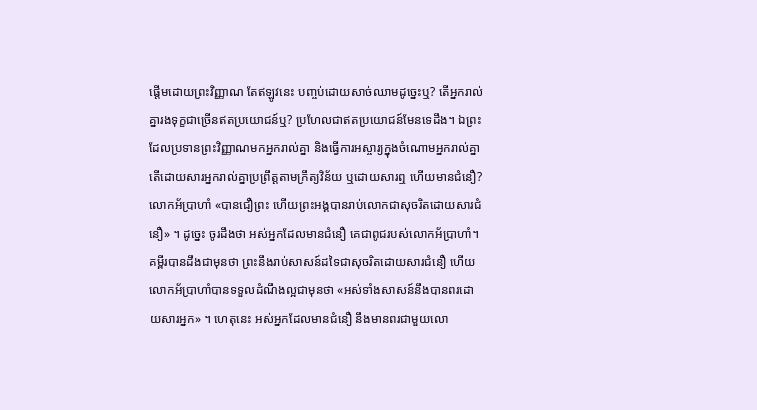ផ្តើមដោយព្រះវិញ្ញាណ តែឥឡូវនេះ បញ្ចប់ដោយសាច់ឈាមដូច្នេះឬ? តើអ្នករាល់គ្នារងទុក្ខជាច្រើនឥតប្រយោជន៍ឬ? ប្រហែលជាឥតប្រយោជន៍មែនទេដឹង។ ឯព្រះដែលប្រទានព្រះវិញ្ញាណមកអ្នករាល់គ្នា និងធ្វើការអស្ចារ្យក្នុងចំណោមអ្នករាល់គ្នា តើដោយសារអ្នករាល់គ្នាប្រព្រឹត្តតាមក្រឹត្យវិន័យ ឬដោយសារឮ ហើយមានជំនឿ? លោកអ័ប្រាហាំ «បានជឿព្រះ ហើយព្រះអង្គបានរាប់លោកជាសុចរិតដោយសារជំនឿ» ។ ដូច្នេះ ចូរដឹងថា អស់អ្នកដែលមានជំនឿ គេជាពូជរបស់លោកអ័ប្រាហាំ។ គម្ពីរបានដឹងជាមុនថា ព្រះនឹងរាប់សាសន៍ដទៃជាសុចរិតដោយសារជំនឿ ហើយលោកអ័ប្រាហាំបានទទួលដំណឹងល្អជាមុនថា «អស់ទាំងសាសន៍នឹងបានពរដោយសារអ្នក» ។ ហេតុនេះ អស់អ្នកដែលមានជំនឿ នឹងមានពរជាមួយលោ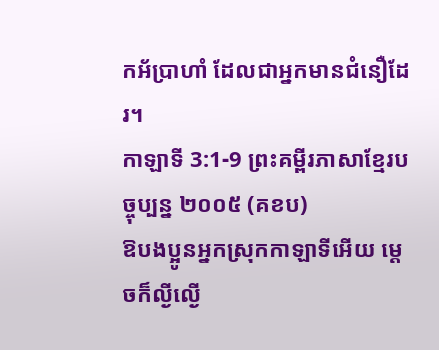កអ័ប្រាហាំ ដែលជាអ្នកមានជំនឿដែរ។
កាឡាទី 3:1-9 ព្រះគម្ពីរភាសាខ្មែរបច្ចុប្បន្ន ២០០៥ (គខប)
ឱបងប្អូនអ្នកស្រុកកាឡាទីអើយ ម្ដេចក៏ល្ងីល្ងើ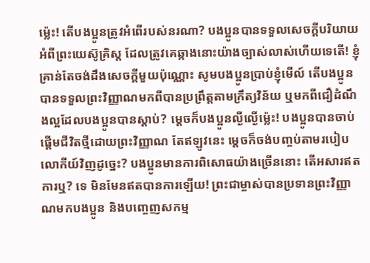ម៉្លេះ! តើបងប្អូនត្រូវអំពើរបស់នរណា? បងប្អូនបានទទួលសេចក្ដីបរិយាយអំពីព្រះយេស៊ូគ្រិស្ត ដែលត្រូវគេឆ្កាងនោះយ៉ាងច្បាស់លាស់ហើយទេតើ! ខ្ញុំគ្រាន់តែចង់ដឹងសេចក្ដីមួយប៉ុណ្ណោះ សូមបងប្អូនប្រាប់ខ្ញុំមើល៍ តើបងប្អូនបានទទួលព្រះវិញ្ញាណមកពីបានប្រព្រឹត្តតាមក្រឹត្យវិន័យ ឬមកពីជឿដំណឹងល្អដែលបងប្អូនបានស្ដាប់? ម្ដេចក៏បងប្អូនល្ងីល្ងើម៉្លេះ! បងប្អូនបានចាប់ផ្ដើមជីវិតថ្មីដោយព្រះវិញ្ញាណ តែឥឡូវនេះ ម្ដេចក៏ចង់បញ្ចប់តាមរបៀបលោកីយ៍វិញដូច្នេះ? បងប្អូនមានការពិសោធយ៉ាងច្រើននោះ តើអសារឥតការឬ? ទេ មិនមែនឥតបានការឡើយ! ព្រះជាម្ចាស់បានប្រទានព្រះវិញ្ញាណមកបងប្អូន និងបញ្ចេញសកម្ម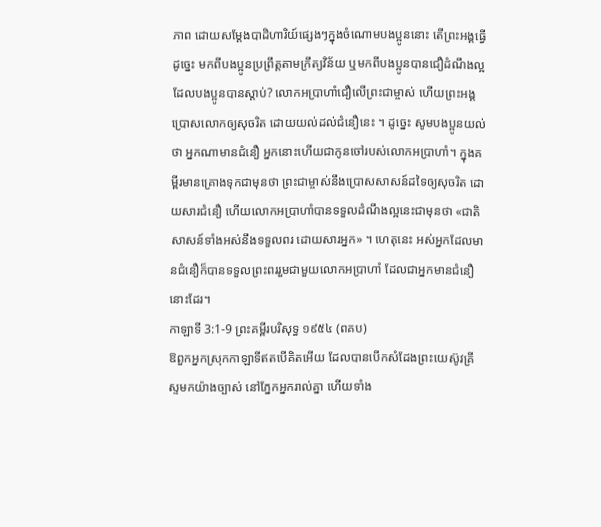ភាព ដោយសម្តែងបាដិហារិយ៍ផ្សេងៗក្នុងចំណោមបងប្អូននោះ តើព្រះអង្គធ្វើដូច្នេះ មកពីបងប្អូនប្រព្រឹត្តតាមក្រឹត្យវិន័យ ឬមកពីបងប្អូនបានជឿដំណឹងល្អ ដែលបងប្អូនបានស្ដាប់? លោកអប្រាហាំជឿលើព្រះជាម្ចាស់ ហើយព្រះអង្គប្រោសលោកឲ្យសុចរិត ដោយយល់ដល់ជំនឿនេះ ។ ដូច្នេះ សូមបងប្អូនយល់ថា អ្នកណាមានជំនឿ អ្នកនោះហើយជាកូនចៅរបស់លោកអប្រាហាំ។ ក្នុងគម្ពីរមានគ្រោងទុកជាមុនថា ព្រះជាម្ចាស់នឹងប្រោសសាសន៍ដទៃឲ្យសុចរិត ដោយសារជំនឿ ហើយលោកអប្រាហាំបានទទួលដំណឹងល្អនេះជាមុនថា «ជាតិសាសន៍ទាំងអស់នឹងទទួលពរ ដោយសារអ្នក» ។ ហេតុនេះ អស់អ្នកដែលមានជំនឿក៏បានទទួលព្រះពររួមជាមួយលោកអប្រាហាំ ដែលជាអ្នកមានជំនឿនោះដែរ។
កាឡាទី 3:1-9 ព្រះគម្ពីរបរិសុទ្ធ ១៩៥៤ (ពគប)
ឱពួកអ្នកស្រុកកាឡាទីឥតបើគិតអើយ ដែលបានបើកសំដែងព្រះយេស៊ូវគ្រីស្ទមកយ៉ាងច្បាស់ នៅភ្នែកអ្នករាល់គ្នា ហើយទាំង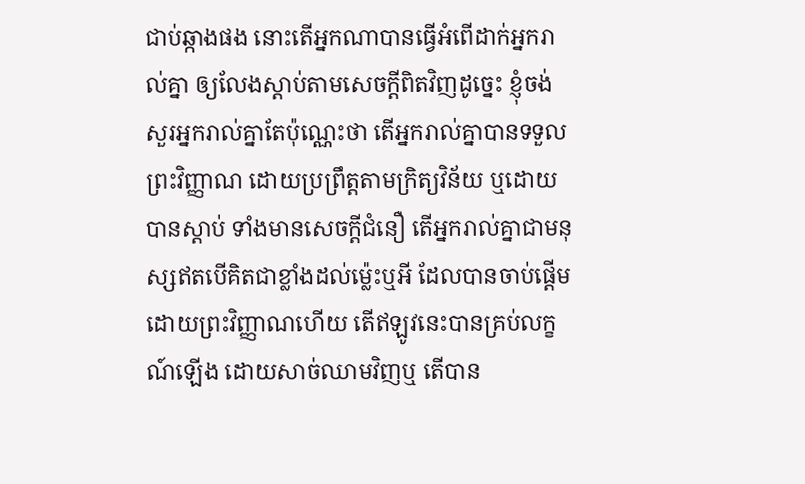ជាប់ឆ្កាងផង នោះតើអ្នកណាបានធ្វើអំពើដាក់អ្នករាល់គ្នា ឲ្យលែងស្តាប់តាមសេចក្ដីពិតវិញដូច្នេះ ខ្ញុំចង់សួរអ្នករាល់គ្នាតែប៉ុណ្ណេះថា តើអ្នករាល់គ្នាបានទទួលព្រះវិញ្ញាណ ដោយប្រព្រឹត្តតាមក្រិត្យវិន័យ ឬដោយបានស្តាប់ ទាំងមានសេចក្ដីជំនឿ តើអ្នករាល់គ្នាជាមនុស្សឥតបើគិតជាខ្លាំងដល់ម៉្លេះឬអី ដែលបានចាប់ផ្តើម ដោយព្រះវិញ្ញាណហើយ តើឥឡូវនេះបានគ្រប់លក្ខណ៍ឡើង ដោយសាច់ឈាមវិញឬ តើបាន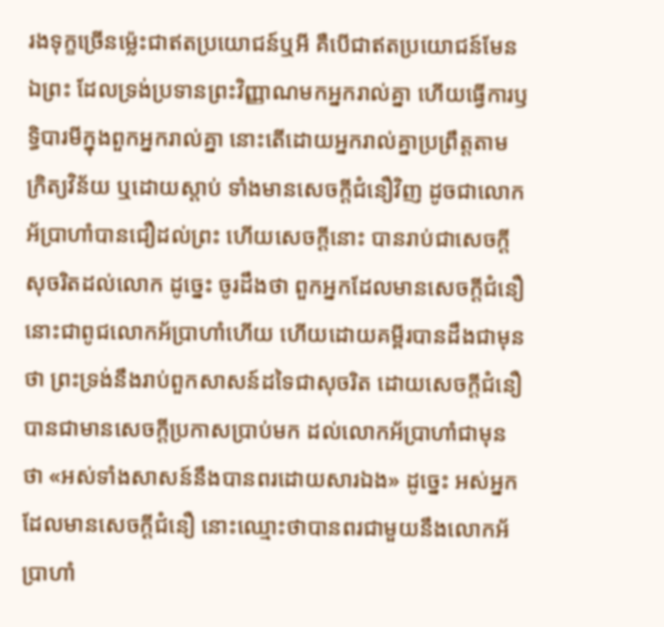រងទុក្ខច្រើនម៉្លេះជាឥតប្រយោជន៍ឬអី គឺបើជាឥតប្រយោជន៍មែន ឯព្រះ ដែលទ្រង់ប្រទានព្រះវិញ្ញាណមកអ្នករាល់គ្នា ហើយធ្វើការឫទ្ធិបារមីក្នុងពួកអ្នករាល់គ្នា នោះតើដោយអ្នករាល់គ្នាប្រព្រឹត្តតាមក្រិត្យវិន័យ ឬដោយស្តាប់ ទាំងមានសេចក្ដីជំនឿវិញ ដូចជាលោកអ័ប្រាហាំបានជឿដល់ព្រះ ហើយសេចក្ដីនោះ បានរាប់ជាសេចក្ដីសុចរិតដល់លោក ដូច្នេះ ចូរដឹងថា ពួកអ្នកដែលមានសេចក្ដីជំនឿ នោះជាពូជលោកអ័ប្រាហាំហើយ ហើយដោយគម្ពីរបានដឹងជាមុនថា ព្រះទ្រង់នឹងរាប់ពួកសាសន៍ដទៃជាសុចរិត ដោយសេចក្ដីជំនឿ បានជាមានសេចក្ដីប្រកាសប្រាប់មក ដល់លោកអ័ប្រាហាំជាមុនថា «អស់ទាំងសាសន៍នឹងបានពរដោយសារឯង» ដូច្នេះ អស់អ្នកដែលមានសេចក្ដីជំនឿ នោះឈ្មោះថាបានពរជាមួយនឹងលោកអ័ប្រាហាំ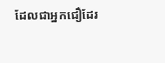ដែលជាអ្នកជឿដែរ